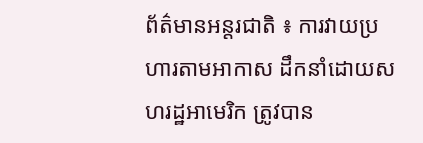ព័ត៌មានអន្តរជាតិ ៖ ការវាយប្រហារតាមអាកាស ដឹកនាំដោយសហរដ្ឋអាមេរិក ត្រូវបាន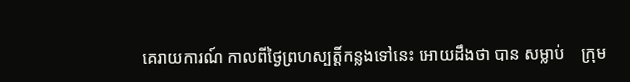គេរាយការណ៍ កាលពីថ្ងៃព្រហស្បត្តិ៍កន្លងទៅនេះ អោយដឹងថា បាន សម្លាប់    ក្រុម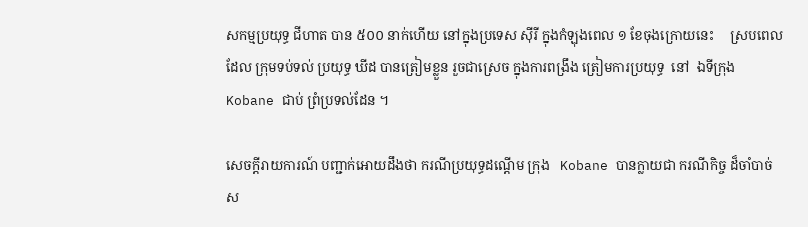សកម្មប្រយុទ្ធ ជីហាត បាន ៥០០ នាក់ហើយ នៅក្នុងប្រទេស ស៊ីរី ក្នុងកំឡុងពេល ១ ខែចុងក្រោយនេះ     ស្របពេលដែល ក្រុមទប់ទល់ ប្រយុទ្ធ ឃីដ បានត្រៀមខ្លួន រួចជាស្រេច ក្នុងការពង្រឹង ត្រៀមការប្រយុទ្ធ  នៅ  ឯទីក្រុង Kobane ជាប់ ព្រំប្រទល់ដែន ។

សេចក្តីរាយការណ៍ បញ្ជាក់អោយដឹងថា ករណីប្រយុទ្ធដណ្តើម ក្រុង   Kobane បានក្លាយជា ករណីកិច្ច ដ៏ចាំបាច់ ស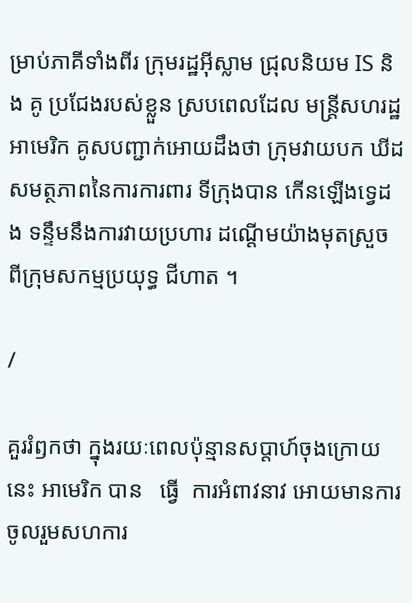ម្រាប់ភាគីទាំងពីរ ក្រុមរដ្ឋអ៊ីស្លាម ជ្រុលនិយម IS និង គូ ប្រជែងរបស់ខ្លួន ស្របពេលដែល មន្រ្តីសហរដ្ឋអាមេរិក គូសបញ្ជាក់អោយដឹងថា ក្រុមវាយបក ឃីដ សមត្ថភាពនៃការការពារ ទីក្រុងបាន កើនឡើងទ្វេដង ទន្ទឹមនឹងការវាយប្រហារ ដណ្តើមយ៉ាងមុតស្រួច ពីក្រុមសកម្មប្រយុទ្ធ ជីហាត ។

/

គួររំឭកថា ក្នុងរយៈពេលប៉ុន្មានសប្តាហ៍ចុងក្រោយនេះ អាមេរិក បាន   ធ្វើ  ការអំពាវនាវ អោយមានការ ចូលរួមសហការ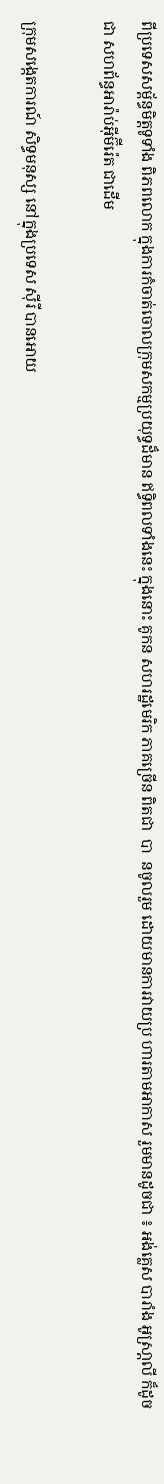ពីប្រទេសសម្ព័ន្ធមិត្តទូទាំង ពិភពលោក ក្នុងការកំចាត់ចោលក្រុមសកម្មប្រយុទ្ធដ៏មាន ឥទ្ធិពលទាំងនេះ ក្នុងនោះ គូកន សហរដ្ឋមេរិក ភាគច្រើន ពិតជា  បា  នចូលរួម ដោយមានការវាយប្រ ហារតាមអាកាស រួមមានដូចជា ៖ អង់គ្លេស បារាំង អូស្រា្តលី ក៏ដូចជា សហព័ន្ធអារ៉ាប់អ៊ីម៊ីរ៉េត ជាដើម

ក្រុមសង្កេតការណ៍ សិទ្ធមនុស្ស នៅក្នុងប្រទេស ស៊ីរី បានអោយ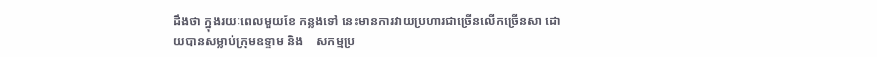ដឹងថា ក្នុងរយៈពេលមួយខែ កន្លងទៅ នេះមានការវាយប្រហារជាច្រើនលើកច្រើនសា ដោយបានសម្លាប់ក្រុមឧទ្ទាម និង    សកម្មប្រ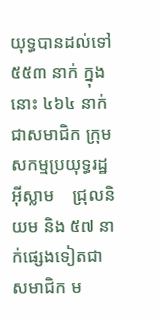យុទ្ធបានដល់ទៅ ៥៥៣ នាក់ ក្នុងនោះ ៤៦៤ នាក់ ជាសមាជិក ក្រុមសកម្មប្រយុទ្ធរដ្ឋអ៊ីស្លាម    ជ្រុលនិយម និង ៥៧ នាក់ផ្សេងទៀតជាសមាជិក ម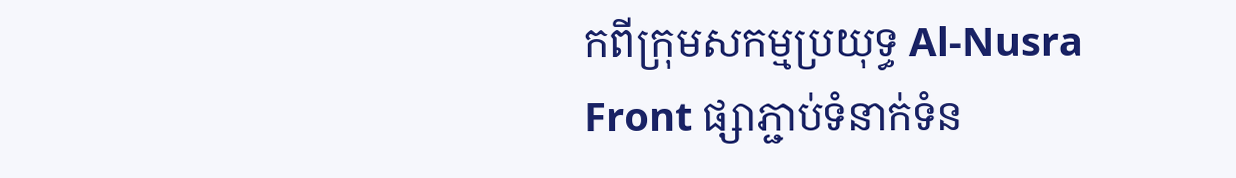កពីក្រុមសកម្មប្រយុទ្ធ Al-Nusra Front ផ្សាភ្ជាប់ទំនាក់ទំន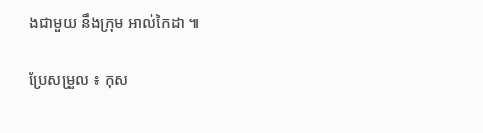ងជាមួយ នឹងក្រុម អាល់កៃដា ៕

ប្រែសម្រួល ៖ កុស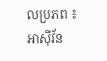លប្រភព ៖ អាស៊ីវ័ន